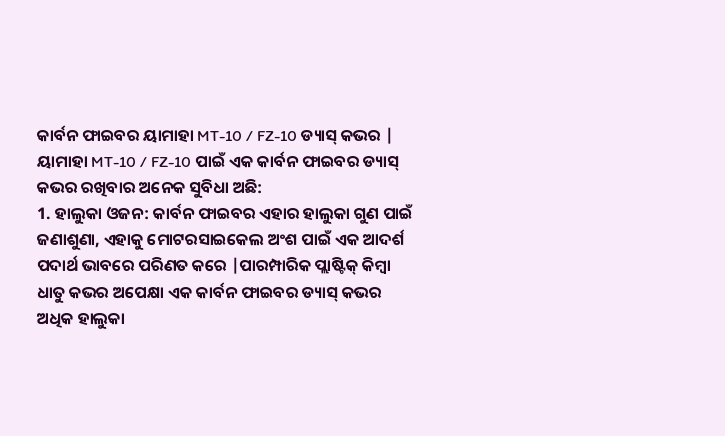କାର୍ବନ ଫାଇବର ୟାମାହା MT-10 / FZ-10 ଡ୍ୟାସ୍ କଭର |
ୟାମାହା MT-10 / FZ-10 ପାଇଁ ଏକ କାର୍ବନ ଫାଇବର ଡ୍ୟାସ୍ କଭର ରଖିବାର ଅନେକ ସୁବିଧା ଅଛି:
1. ହାଲୁକା ଓଜନ: କାର୍ବନ ଫାଇବର ଏହାର ହାଲୁକା ଗୁଣ ପାଇଁ ଜଣାଶୁଣା, ଏହାକୁ ମୋଟରସାଇକେଲ ଅଂଶ ପାଇଁ ଏକ ଆଦର୍ଶ ପଦାର୍ଥ ଭାବରେ ପରିଣତ କରେ |ପାରମ୍ପାରିକ ପ୍ଲାଷ୍ଟିକ୍ କିମ୍ବା ଧାତୁ କଭର ଅପେକ୍ଷା ଏକ କାର୍ବନ ଫାଇବର ଡ୍ୟାସ୍ କଭର ଅଧିକ ହାଲୁକା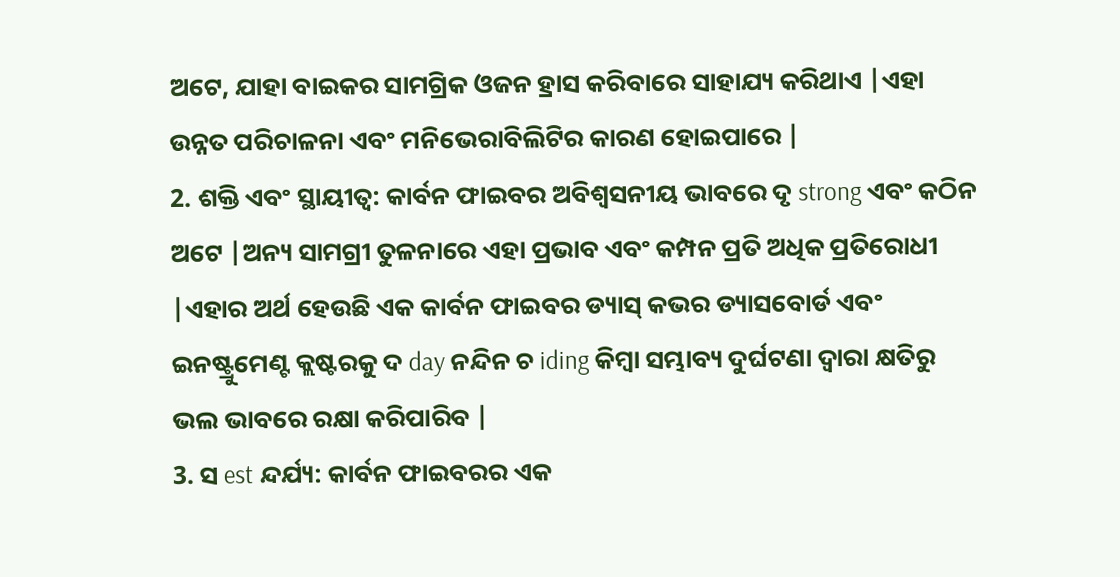ଅଟେ, ଯାହା ବାଇକର ସାମଗ୍ରିକ ଓଜନ ହ୍ରାସ କରିବାରେ ସାହାଯ୍ୟ କରିଥାଏ |ଏହା ଉନ୍ନତ ପରିଚାଳନା ଏବଂ ମନିଭେରାବିଲିଟିର କାରଣ ହୋଇପାରେ |
2. ଶକ୍ତି ଏବଂ ସ୍ଥାୟୀତ୍ୱ: କାର୍ବନ ଫାଇବର ଅବିଶ୍ୱସନୀୟ ଭାବରେ ଦୃ strong ଏବଂ କଠିନ ଅଟେ |ଅନ୍ୟ ସାମଗ୍ରୀ ତୁଳନାରେ ଏହା ପ୍ରଭାବ ଏବଂ କମ୍ପନ ପ୍ରତି ଅଧିକ ପ୍ରତିରୋଧୀ |ଏହାର ଅର୍ଥ ହେଉଛି ଏକ କାର୍ବନ ଫାଇବର ଡ୍ୟାସ୍ କଭର ଡ୍ୟାସବୋର୍ଡ ଏବଂ ଇନଷ୍ଟ୍ରୁମେଣ୍ଟ କ୍ଲଷ୍ଟରକୁ ଦ day ନନ୍ଦିନ ଚ iding କିମ୍ବା ସମ୍ଭାବ୍ୟ ଦୁର୍ଘଟଣା ଦ୍ୱାରା କ୍ଷତିରୁ ଭଲ ଭାବରେ ରକ୍ଷା କରିପାରିବ |
3. ସ est ନ୍ଦର୍ଯ୍ୟ: କାର୍ବନ ଫାଇବରର ଏକ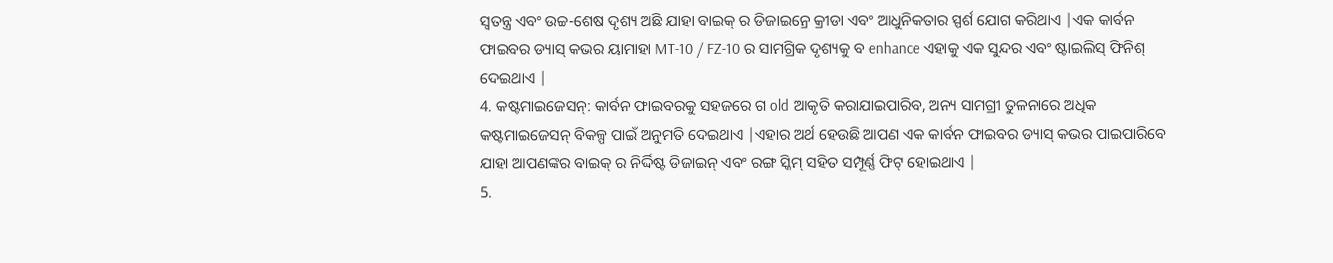ସ୍ୱତନ୍ତ୍ର ଏବଂ ଉଚ୍ଚ-ଶେଷ ଦୃଶ୍ୟ ଅଛି ଯାହା ବାଇକ୍ ର ଡିଜାଇନ୍ରେ କ୍ରୀଡା ଏବଂ ଆଧୁନିକତାର ସ୍ପର୍ଶ ଯୋଗ କରିଥାଏ |ଏକ କାର୍ବନ ଫାଇବର ଡ୍ୟାସ୍ କଭର ୟାମାହା MT-10 / FZ-10 ର ସାମଗ୍ରିକ ଦୃଶ୍ୟକୁ ବ enhance ଏହାକୁ ଏକ ସୁନ୍ଦର ଏବଂ ଷ୍ଟାଇଲିସ୍ ଫିନିଶ୍ ଦେଇଥାଏ |
4. କଷ୍ଟମାଇଜେସନ୍: କାର୍ବନ ଫାଇବରକୁ ସହଜରେ ଗ old ଆକୃତି କରାଯାଇପାରିବ, ଅନ୍ୟ ସାମଗ୍ରୀ ତୁଳନାରେ ଅଧିକ କଷ୍ଟମାଇଜେସନ୍ ବିକଳ୍ପ ପାଇଁ ଅନୁମତି ଦେଇଥାଏ |ଏହାର ଅର୍ଥ ହେଉଛି ଆପଣ ଏକ କାର୍ବନ ଫାଇବର ଡ୍ୟାସ୍ କଭର ପାଇପାରିବେ ଯାହା ଆପଣଙ୍କର ବାଇକ୍ ର ନିର୍ଦ୍ଦିଷ୍ଟ ଡିଜାଇନ୍ ଏବଂ ରଙ୍ଗ ସ୍କିମ୍ ସହିତ ସମ୍ପୂର୍ଣ୍ଣ ଫିଟ୍ ହୋଇଥାଏ |
5.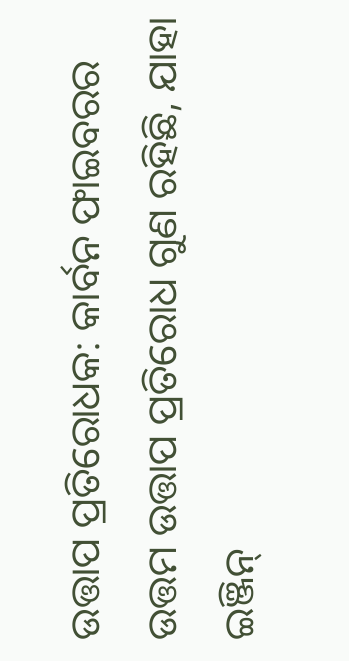ଉତ୍ତାପ ପ୍ରତିରୋଧକ: କାର୍ବନ ଫାଇବରର ଉତ୍ତମ ଉତ୍ତାପ ପ୍ରତିରୋଧ ଗୁଣ ରହିଛି, ଯାହା ଇଞ୍ଜିନ୍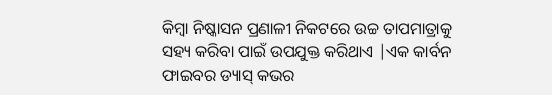କିମ୍ବା ନିଷ୍କାସନ ପ୍ରଣାଳୀ ନିକଟରେ ଉଚ୍ଚ ତାପମାତ୍ରାକୁ ସହ୍ୟ କରିବା ପାଇଁ ଉପଯୁକ୍ତ କରିଥାଏ |ଏକ କାର୍ବନ ଫାଇବର ଡ୍ୟାସ୍ କଭର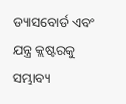ଡ୍ୟାସବୋର୍ଡ ଏବଂ ଯନ୍ତ୍ର କ୍ଲଷ୍ଟରକୁ ସମ୍ଭାବ୍ୟ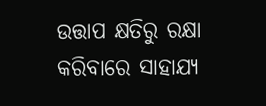ଉତ୍ତାପ କ୍ଷତିରୁ ରକ୍ଷା କରିବାରେ ସାହାଯ୍ୟ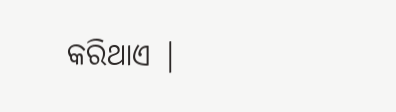କରିଥାଏ |